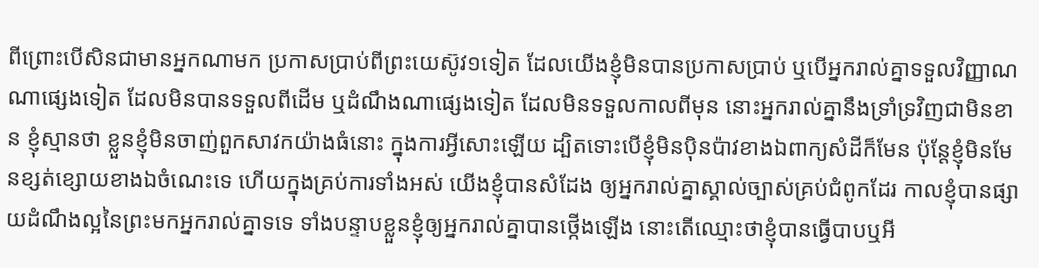ពីព្រោះបើសិនជាមានអ្នកណាមក ប្រកាសប្រាប់ពីព្រះយេស៊ូវ១ទៀត ដែលយើងខ្ញុំមិនបានប្រកាសប្រាប់ ឬបើអ្នករាល់គ្នាទទួលវិញ្ញាណណាផ្សេងទៀត ដែលមិនបានទទួលពីដើម ឬដំណឹងណាផ្សេងទៀត ដែលមិនទទួលកាលពីមុន នោះអ្នករាល់គ្នានឹងទ្រាំទ្រវិញជាមិនខាន ខ្ញុំស្មានថា ខ្លួនខ្ញុំមិនចាញ់ពួកសាវកយ៉ាងធំនោះ ក្នុងការអ្វីសោះឡើយ ដ្បិតទោះបើខ្ញុំមិនប៉ិនប៉ាវខាងឯពាក្យសំដីក៏មែន ប៉ុន្តែខ្ញុំមិនមែនខ្សត់ខ្សោយខាងឯចំណេះទេ ហើយក្នុងគ្រប់ការទាំងអស់ យើងខ្ញុំបានសំដែង ឲ្យអ្នករាល់គ្នាស្គាល់ច្បាស់គ្រប់ជំពូកដែរ កាលខ្ញុំបានផ្សាយដំណឹងល្អនៃព្រះមកអ្នករាល់គ្នាទទេ ទាំងបន្ទាបខ្លួនខ្ញុំឲ្យអ្នករាល់គ្នាបានថ្កើងឡើង នោះតើឈ្មោះថាខ្ញុំបានធ្វើបាបឬអី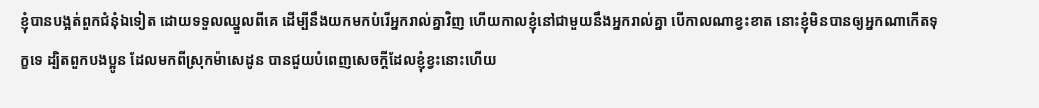ខ្ញុំបានបង្អត់ពួកជំនុំឯទៀត ដោយទទួលឈ្នួលពីគេ ដើម្បីនឹងយកមកបំរើអ្នករាល់គ្នាវិញ ហើយកាលខ្ញុំនៅជាមួយនឹងអ្នករាល់គ្នា បើកាលណាខ្វះខាត នោះខ្ញុំមិនបានឲ្យអ្នកណាកើតទុក្ខទេ ដ្បិតពួកបងប្អូន ដែលមកពីស្រុកម៉ាសេដូន បានជួយបំពេញសេចក្ដីដែលខ្ញុំខ្វះនោះហើយ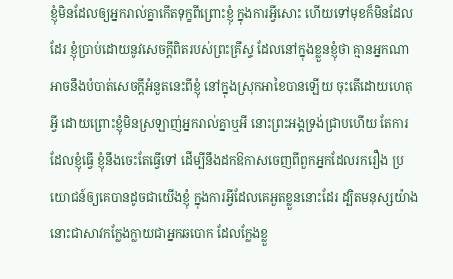ខ្ញុំមិនដែលឲ្យអ្នករាល់គ្នាកើតទុក្ខពីព្រោះខ្ញុំ ក្នុងការអ្វីសោះ ហើយទៅមុខក៏មិនដែលដែរ ខ្ញុំប្រាប់ដោយនូវសេចក្ដីពិតរបស់ព្រះគ្រីស្ទ ដែលនៅក្នុងខ្លួនខ្ញុំថា គ្មានអ្នកណាអាចនឹងបំបាត់សេចក្ដីអំនួតនេះពីខ្ញុំ នៅក្នុងស្រុកអាខៃបានឡើយ ចុះតើដោយហេតុអ្វី ដោយព្រោះខ្ញុំមិនស្រឡាញ់អ្នករាល់គ្នាឬអី នោះព្រះអង្គទ្រង់ជ្រាបហើយ តែការដែលខ្ញុំធ្វើ ខ្ញុំនឹងចេះតែធ្វើទៅ ដើម្បីនឹងដកឱកាសចេញពីពួកអ្នកដែលរករឿង ប្រយោជន៍ឲ្យគេបានដូចជាយើងខ្ញុំ ក្នុងការអ្វីដែលគេអួតខ្លួននោះដែរ ដ្បិតមនុស្សយ៉ាងនោះជាសាវកក្លែងក្លាយជាអ្នកឆបោក ដែលក្លែងខ្លួ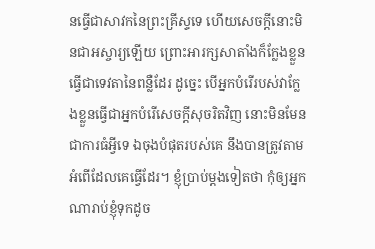នធ្វើជាសាវកនៃព្រះគ្រីស្ទទេ ហើយសេចក្ដីនោះមិនជាអស្ចារ្យឡើយ ព្រោះអារក្សសាតាំងក៏ក្លែងខ្លួនធ្វើជាទេវតានៃពន្លឺដែរ ដូច្នេះ បើអ្នកបំរើរបស់វាក្លែងខ្លួនធ្វើជាអ្នកបំរើសេចក្ដីសុចរិតវិញ នោះមិនមែនជាការធំអ្វីទេ ឯចុងបំផុតរបស់គេ នឹងបានត្រូវតាមអំពើដែលគេធ្វើដែរ។ ខ្ញុំប្រាប់ម្តងទៀតថា កុំឲ្យអ្នកណារាប់ខ្ញុំទុកដូច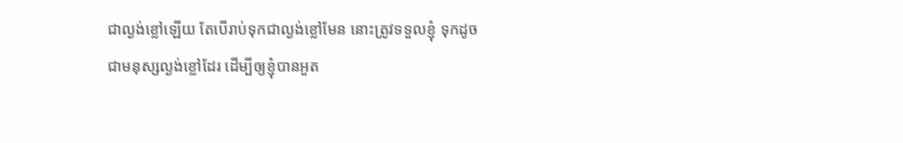ជាល្ងង់ខ្លៅឡើយ តែបើរាប់ទុកជាល្ងង់ខ្លៅមែន នោះត្រូវទទួលខ្ញុំ ទុកដូចជាមនុស្សល្ងង់ខ្លៅដែរ ដើម្បីឲ្យខ្ញុំបានអួត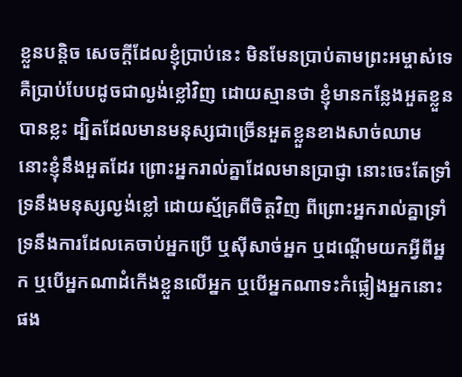ខ្លួនបន្តិច សេចក្ដីដែលខ្ញុំប្រាប់នេះ មិនមែនប្រាប់តាមព្រះអម្ចាស់ទេ គឺប្រាប់បែបដូចជាល្ងង់ខ្លៅវិញ ដោយស្មានថា ខ្ញុំមានកន្លែងអួតខ្លួនបានខ្លះ ដ្បិតដែលមានមនុស្សជាច្រើនអួតខ្លួនខាងសាច់ឈាម នោះខ្ញុំនឹងអួតដែរ ព្រោះអ្នករាល់គ្នាដែលមានប្រាជ្ញា នោះចេះតែទ្រាំទ្រនឹងមនុស្សល្ងង់ខ្លៅ ដោយស្ម័គ្រពីចិត្តវិញ ពីព្រោះអ្នករាល់គ្នាទ្រាំទ្រនឹងការដែលគេចាប់អ្នកប្រើ ឬស៊ីសាច់អ្នក ឬដណ្តើមយកអ្វីពីអ្នក ឬបើអ្នកណាដំកើងខ្លួនលើអ្នក ឬបើអ្នកណាទះកំផ្លៀងអ្នកនោះផង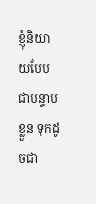ខ្ញុំនិយាយបែបជាបន្ទាបខ្លួន ទុកដូចជា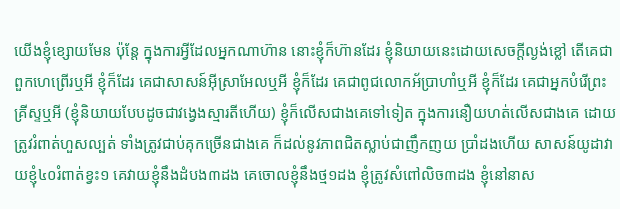យើងខ្ញុំខ្សោយមែន ប៉ុន្តែ ក្នុងការអ្វីដែលអ្នកណាហ៊ាន នោះខ្ញុំក៏ហ៊ានដែរ ខ្ញុំនិយាយនេះដោយសេចក្ដីល្ងង់ខ្លៅ តើគេជាពួកហេព្រើរឬអី ខ្ញុំក៏ដែរ គេជាសាសន៍អ៊ីស្រាអែលឬអី ខ្ញុំក៏ដែរ គេជាពូជលោកអ័ប្រាហាំឬអី ខ្ញុំក៏ដែរ គេជាអ្នកបំរើព្រះគ្រីស្ទឬអី (ខ្ញុំនិយាយបែបដូចជាវង្វេងស្មារតីហើយ) ខ្ញុំក៏លើសជាងគេទៅទៀត ក្នុងការនឿយហត់លើសជាងគេ ដោយត្រូវរំពាត់ហួសល្បត់ ទាំងត្រូវជាប់គុកច្រើនជាងគេ ក៏ដល់នូវភាពជិតស្លាប់ជាញឹកញយ ប្រាំដងហើយ សាសន៍យូដាវាយខ្ញុំ៤០រំពាត់ខ្វះ១ គេវាយខ្ញុំនឹងដំបង៣ដង គេចោលខ្ញុំនឹងថ្ម១ដង ខ្ញុំត្រូវសំពៅលិច៣ដង ខ្ញុំនៅនាស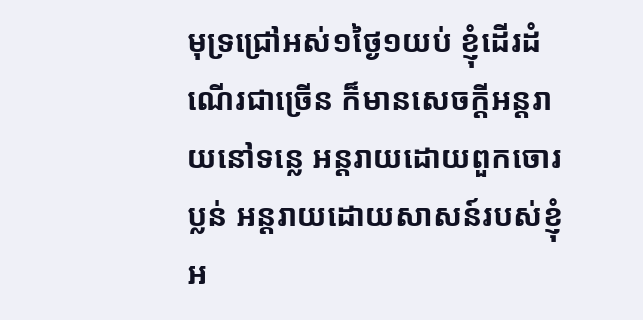មុទ្រជ្រៅអស់១ថ្ងៃ១យប់ ខ្ញុំដើរដំណើរជាច្រើន ក៏មានសេចក្ដីអន្តរាយនៅទន្លេ អន្តរាយដោយពួកចោរប្លន់ អន្តរាយដោយសាសន៍របស់ខ្ញុំ អ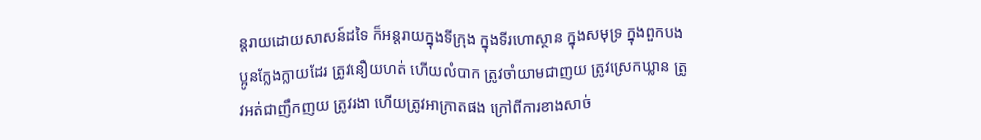ន្តរាយដោយសាសន៍ដទៃ ក៏អន្តរាយក្នុងទីក្រុង ក្នុងទីរហោស្ថាន ក្នុងសមុទ្រ ក្នុងពួកបងប្អូនក្លែងក្លាយដែរ ត្រូវនឿយហត់ ហើយលំបាក ត្រូវចាំយាមជាញយ ត្រូវស្រេកឃ្លាន ត្រូវអត់ជាញឹកញយ ត្រូវរងា ហើយត្រូវអាក្រាតផង ក្រៅពីការខាងសាច់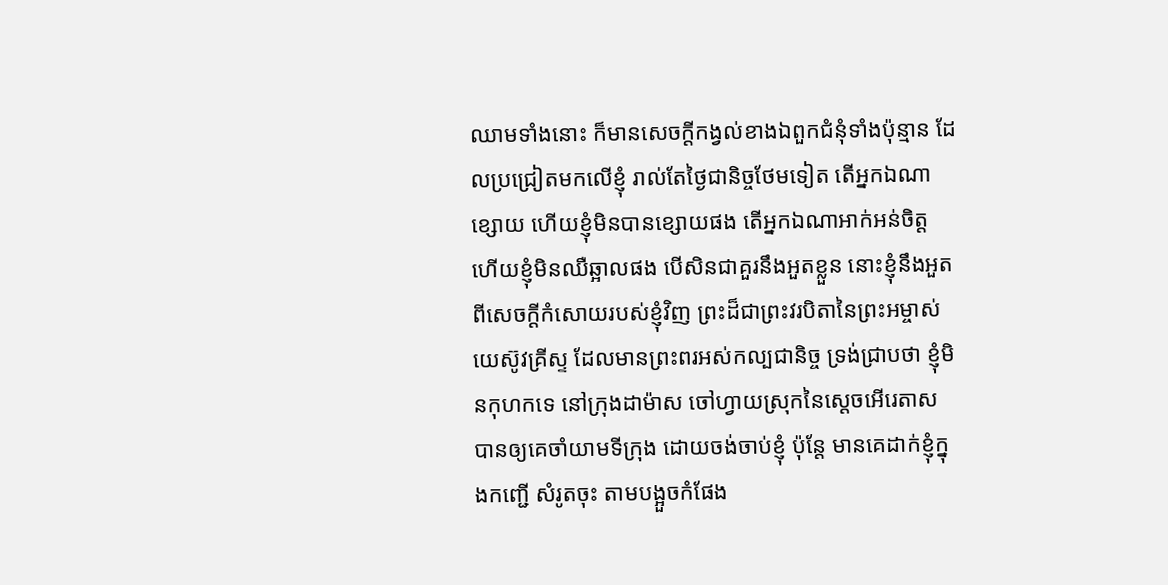ឈាមទាំងនោះ ក៏មានសេចក្ដីកង្វល់ខាងឯពួកជំនុំទាំងប៉ុន្មាន ដែលប្រជ្រៀតមកលើខ្ញុំ រាល់តែថ្ងៃជានិច្ចថែមទៀត តើអ្នកឯណាខ្សោយ ហើយខ្ញុំមិនបានខ្សោយផង តើអ្នកឯណាអាក់អន់ចិត្ត ហើយខ្ញុំមិនឈឺឆ្អាលផង បើសិនជាគួរនឹងអួតខ្លួន នោះខ្ញុំនឹងអួតពីសេចក្ដីកំសោយរបស់ខ្ញុំវិញ ព្រះដ៏ជាព្រះវរបិតានៃព្រះអម្ចាស់យេស៊ូវគ្រីស្ទ ដែលមានព្រះពរអស់កល្បជានិច្ច ទ្រង់ជ្រាបថា ខ្ញុំមិនកុហកទេ នៅក្រុងដាម៉ាស ចៅហ្វាយស្រុកនៃស្តេចអើរេតាស បានឲ្យគេចាំយាមទីក្រុង ដោយចង់ចាប់ខ្ញុំ ប៉ុន្តែ មានគេដាក់ខ្ញុំក្នុងកញ្ជើ សំរូតចុះ តាមបង្អួចកំផែង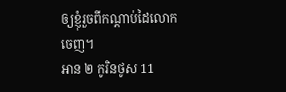ឲ្យខ្ញុំរួចពីកណ្តាប់ដៃលោកចេញ។
អាន ២ កូរិនថូស 11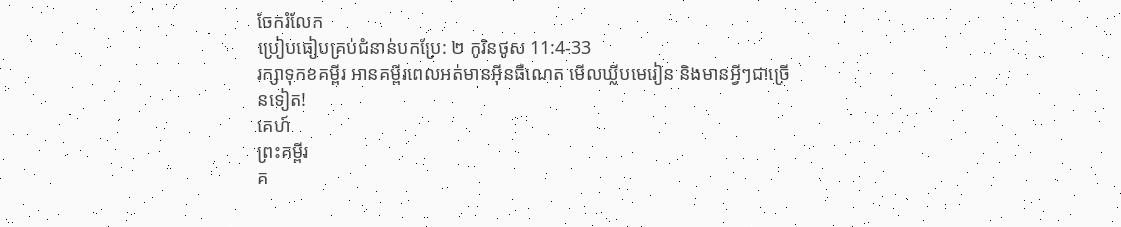ចែករំលែក
ប្រៀបធៀបគ្រប់ជំនាន់បកប្រែ: ២ កូរិនថូស 11:4-33
រក្សាទុកខគម្ពីរ អានគម្ពីរពេលអត់មានអ៊ីនធឺណេត មើលឃ្លីបមេរៀន និងមានអ្វីៗជាច្រើនទៀត!
គេហ៍
ព្រះគម្ពីរ
គ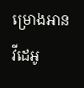ម្រោងអាន
វីដេអូ